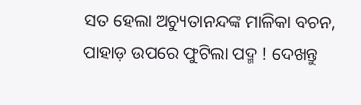ସତ ହେଲା ଅଚ୍ୟୁତାନନ୍ଦଙ୍କ ମାଳିକା ବଚନ, ପାହାଡ଼ ଉପରେ ଫୁଟିଲା ପଦ୍ମ ! ଦେଖନ୍ତୁ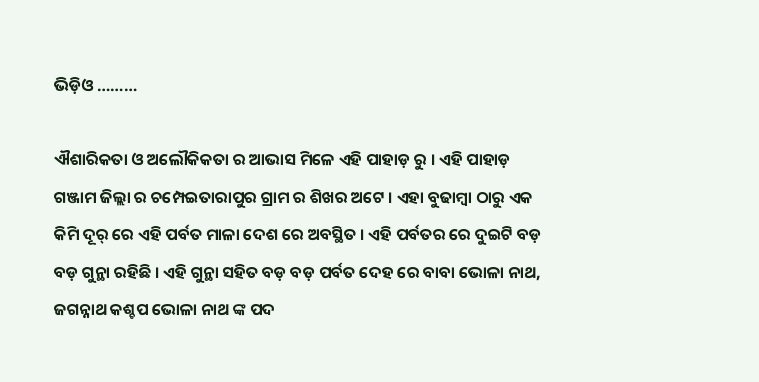ଭିଡ଼ିଓ ………

ଐଶାରିକତା ଓ ଅଲୌକିକତା ର ଆଭାସ ମିଳେ ଏହି ପାହାଡ଼ ରୁ । ଏହି ପାହାଡ଼ ଗଞ୍ଜାମ ଜିଲ୍ଲା ର ଚମ୍ପେଇତାରାପୁର ଗ୍ରାମ ର ଶିଖର ଅଟେ । ଏହା ବୁଢାମ୍ବା ଠାରୁ ଏକ କିମି ଦୂର୍ ରେ ଏହି ପର୍ବତ ମାଳା ଦେଶ ରେ ଅବସ୍ଥିତ । ଏହି ପର୍ବତର ରେ ଦୁଇଟି ବଡ଼ ବଡ଼ ଗୁନ୍ଥା ରହିଛି । ଏହି ଗୁନ୍ଥା ସହିତ ବଡ଼ ବଡ଼ ପର୍ବତ ଦେହ ରେ ବାବା ଭୋଳା ନାଥ, ଜଗନ୍ନାଥ କଶ୍ଚପ ଭୋଳା ନାଥ ଙ୍କ ପଦ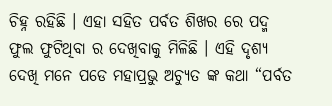ଚିହ୍ନ ରହିଛି । ଏହା ସହିତ ପର୍ବତ ଶିଖର ରେ ପଦ୍ମ ଫୁଲ ଫୁଟିଥିବା ର ଦେଖିବାକୁ ମିଳିଛି । ଏହି ଦୃଶ୍ୟ ଦେଖି ମନେ ପଡେ ମହାପ୍ରଭୁ ଅଚ୍ୟୁତ ଙ୍କ କଥା “ପର୍ବତ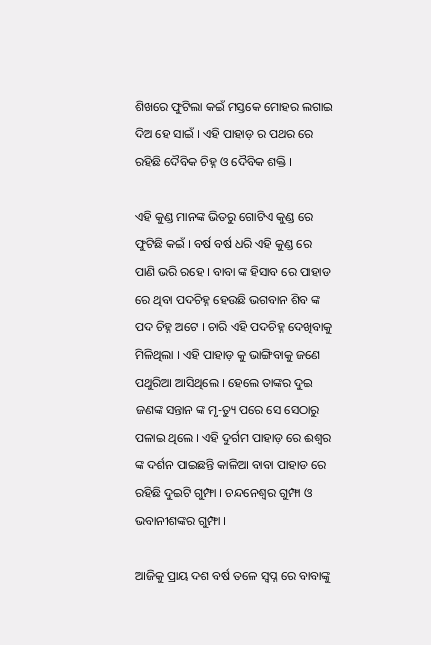ଶିଖରେ ଫୁଟିଲା କଇଁ ମସ୍ତକେ ମୋହର ଲଗାଇ ଦିଅ ହେ ସାଇଁ । ଏହି ପାହାଡ଼ ର ପଥର ରେ ରହିଛି ଦୈବିକ ଚିହ୍ନ ଓ ଦୈବିକ ଶକ୍ତି ।

ଏହି କୁଣ୍ଡ ମାନଙ୍କ ଭିତରୁ ଗୋଟିଏ କୁଣ୍ଡ ରେ ଫୁଟିଛି କଇଁ । ବର୍ଷ ବର୍ଷ ଧରି ଏହି କୁଣ୍ଡ ରେ ପାଣି ଭରି ରହେ । ବାବା ଙ୍କ ହିସାବ ରେ ପାହାଡ ରେ ଥିବା ପଦଚିହ୍ନ ହେଉଛି ଭଗବାନ ଶିବ ଙ୍କ ପଦ ଚିହ୍ନ ଅଟେ । ଚାରି ଏହି ପଦଚିହ୍ନ ଦେଖିବାକୁ ମିଳିଥିଲା । ଏହି ପାହାଡ଼ କୁ ଭାଙ୍ଗିବାକୁ ଜଣେ ପଥୁରିଆ ଆସିଥିଲେ । ହେଲେ ତାଙ୍କର ଦୁଇ ଜଣଙ୍କ ସନ୍ତାନ ଙ୍କ ମୃ-ତ୍ୟୁ ପରେ ସେ ସେଠାରୁ ପଳାଇ ଥିଲେ । ଏହି ଦୁର୍ଗମ ପାହାଡ଼ ରେ ଈଶ୍ୱର ଙ୍କ ଦର୍ଶନ ପାଇଛନ୍ତି କାଳିଆ ବାବା ପାହାଡ ରେ ରହିଛି ଦୁଇଟି ଗୁମ୍ଫା । ଚନ୍ଦନେଶ୍ଵର ଗୁମ୍ଫା ଓ ଭବାନୀଶଙ୍କର ଗୁମ୍ଫା ।

ଆଜିକୁ ପ୍ରାୟ ଦଶ ବର୍ଷ ତଳେ ସ୍ଵପ୍ନ ରେ ବାବାଙ୍କୁ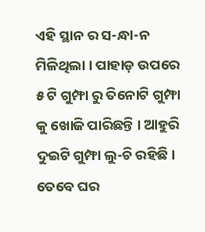ଏହି ସ୍ଥାନ ର ସ-ନ୍ଧା-ନ ମିଳିଥିଲା । ପାହାଡ଼ ଉପରେ ୫ ଟି ଗୁମ୍ଫା ରୁ ତିନୋଟି ଗୁମ୍ଫା କୁ ଖୋଜି ପାରିଛନ୍ତି । ଆହୁରି ଦୁଇଟି ଗୁମ୍ଫା ଲୁ-ଚି ରହିଛି । ତେବେ ଘର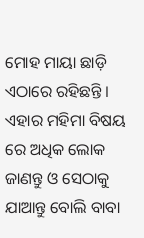ମୋହ ମାୟା ଛାଡ଼ି ଏଠାରେ ରହିଛନ୍ତି । ଏହାର ମହିମା ବିଷୟ ରେ ଅଧିକ ଲୋକ ଜାଣନ୍ତୁ ଓ ସେଠାକୁ ଯାଆନ୍ତୁ ବୋଲି ବାବା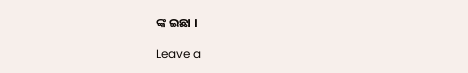ଙ୍କ ଇଛା ।

Leave a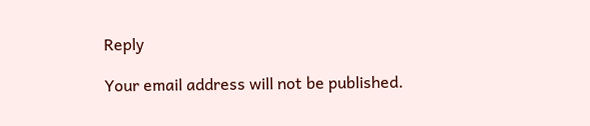Reply

Your email address will not be published.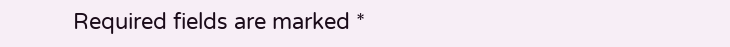Required fields are marked *